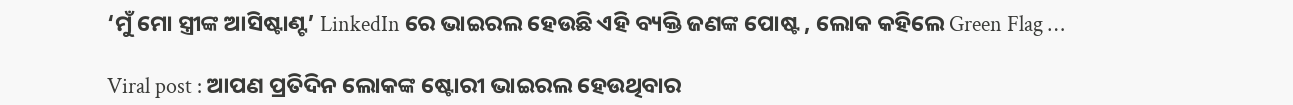‘ମୁଁ ମୋ ସ୍ତ୍ରୀଙ୍କ ଆସିଷ୍ଟାଣ୍ଟ’ LinkedIn ରେ ଭାଇରଲ ହେଉଛି ଏହି ବ୍ୟକ୍ତି ଜଣଙ୍କ ପୋଷ୍ଟ , ଲୋକ କହିଲେ Green Flag …

Viral post : ଆପଣ ପ୍ରତିଦିନ ଲୋକଙ୍କ ଷ୍ଟୋରୀ ଭାଇରଲ ହେଉଥିବାର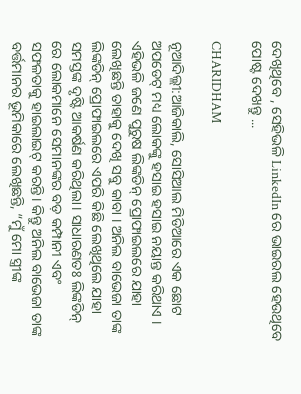ଦେଖିଥିବେ , ସେହିଭଳି LinkedIn ରେ ଭାଇରଲ ହେଉଥିବେ ପୋଷ୍ଟ ଦେଖନ୍ତୁ ...

CHARIDHAM

ନୂଆଦିଲ୍ଲୀ:ଆଜିକାଲି, ସୋସିଆଲ ମିଡିଆରେ ଏକ ଛୋଟ ଅପଡେଟ୍ ମଧ୍ୟ ଲୋକଙ୍କୁ ହସାଇ ହସାଇ ନୟାନ୍ତ କରିଥାଏ । ଏହିଭଳି ଜଣେ ପୁରୁଷ ଲିଙ୍କଡିନ୍ ପ୍ରୋଫାଇଲରେ ଯାହା ଲେଖିଛନ୍ତି ତାହାକୁ ଦେଖି ସବୁ କାବା । ଅନିଲ ବାଭେଜା ତାଙ୍କ ଲିଙ୍କଡିନ୍ ପ୍ରୋଫାଇଲରେ ଏପରି କିଛି ଲେଖିଥିଲେ ଯାହା ସମସ୍ତଙ୍କ ଦୃଷ୍ଟି ଆକର୍ଷଣ କରିଥିଲା। ସାଧାରଣତଃ ଲିଙ୍କଡିନ୍ ରେ ଲୋକମାନେ ସେମାନଙ୍କର ବଡ଼ କମ୍ପାନୀ ଏବଂ ସଫଳତାକୁ ହାଇଲାଇଟ୍ କରନ୍ତି। କିନ୍ତୁ ଅନିଲ ବାଭେଜା ତାଙ୍କ ବର୍ତ୍ତମାନର ଭୂମିକାରେ ଲେଖିଛନ୍ତି, “ମୁଁ ମୋ ସ୍ତ୍ରୀଙ୍କ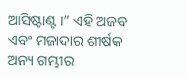ଆସିଷ୍ଟାଣ୍ଟ ।” ଏହି ଅଜବ ଏବଂ ମଜାଦାର ଶୀର୍ଷକ ଅନ୍ୟ ଗମ୍ଭୀର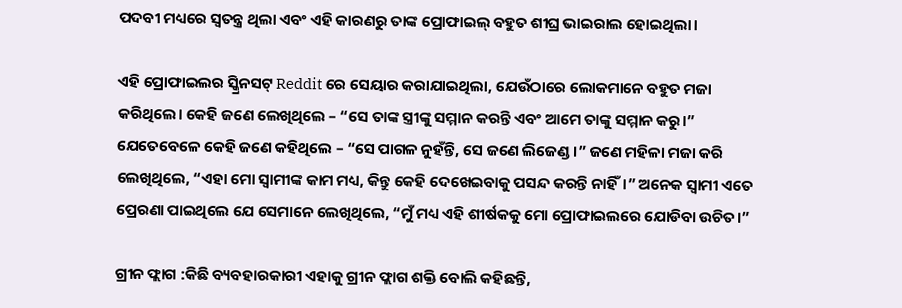ପଦବୀ ମଧ୍ୟରେ ସ୍ୱତନ୍ତ୍ର ଥିଲା ଏବଂ ଏହି କାରଣରୁ ତାଙ୍କ ପ୍ରୋଫାଇଲ୍ ବହୁତ ଶୀଘ୍ର ଭାଇରାଲ ହୋଇଥିଲା।

ଏହି ପ୍ରୋଫାଇଲର ସ୍କ୍ରିନସଟ୍ Reddit ରେ ସେୟାର କରାଯାଇଥିଲା, ଯେଉଁଠାରେ ଲୋକମାନେ ବହୁତ ମଜା କରିଥିଲେ। କେହି ଜଣେ ଲେଖିଥିଲେ – “ସେ ତାଙ୍କ ସ୍ତ୍ରୀଙ୍କୁ ସମ୍ମାନ କରନ୍ତି ଏବଂ ଆମେ ତାଙ୍କୁ ସମ୍ମାନ କରୁ।” ଯେତେବେଳେ କେହି ଜଣେ କହିଥିଲେ – “ସେ ପାଗଳ ନୁହଁନ୍ତି, ସେ ଜଣେ ଲିଜେଣ୍ଡ।” ଜଣେ ମହିଳା ମଜା କରି ଲେଖିଥିଲେ, “ଏହା ମୋ ସ୍ୱାମୀଙ୍କ କାମ ମଧ୍ୟ, କିନ୍ତୁ କେହି ଦେଖେଇବାକୁ ପସନ୍ଦ କରନ୍ତି ନାହିଁ।” ଅନେକ ସ୍ୱାମୀ ଏତେ ପ୍ରେରଣା ପାଇଥିଲେ ଯେ ସେମାନେ ଲେଖିଥିଲେ, “ମୁଁ ମଧ୍ୟ ଏହି ଶୀର୍ଷକକୁ ମୋ ପ୍ରୋଫାଇଲରେ ଯୋଡିବା ଉଚିତ।”

ଗ୍ରୀନ ଫ୍ଲାଗ :କିଛି ବ୍ୟବହାରକାରୀ ଏହାକୁ ଗ୍ରୀନ ଫ୍ଲାଗ ଶକ୍ତି ବୋଲି କହିଛନ୍ତି,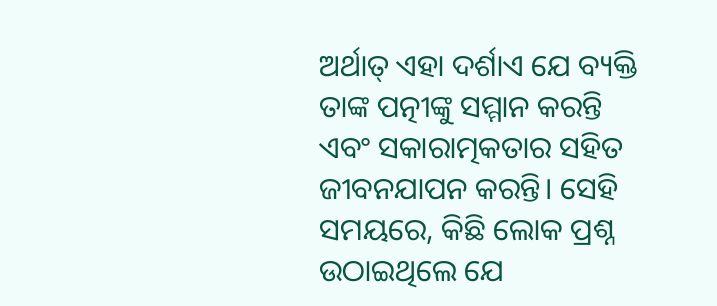ଅର୍ଥାତ୍ ଏହା ଦର୍ଶାଏ ଯେ ବ୍ୟକ୍ତି ତାଙ୍କ ପତ୍ନୀଙ୍କୁ ସମ୍ମାନ କରନ୍ତି ଏବଂ ସକାରାତ୍ମକତାର ସହିତ ଜୀବନଯାପନ କରନ୍ତି। ସେହି ସମୟରେ, କିଛି ଲୋକ ପ୍ରଶ୍ନ ଉଠାଇଥିଲେ ଯେ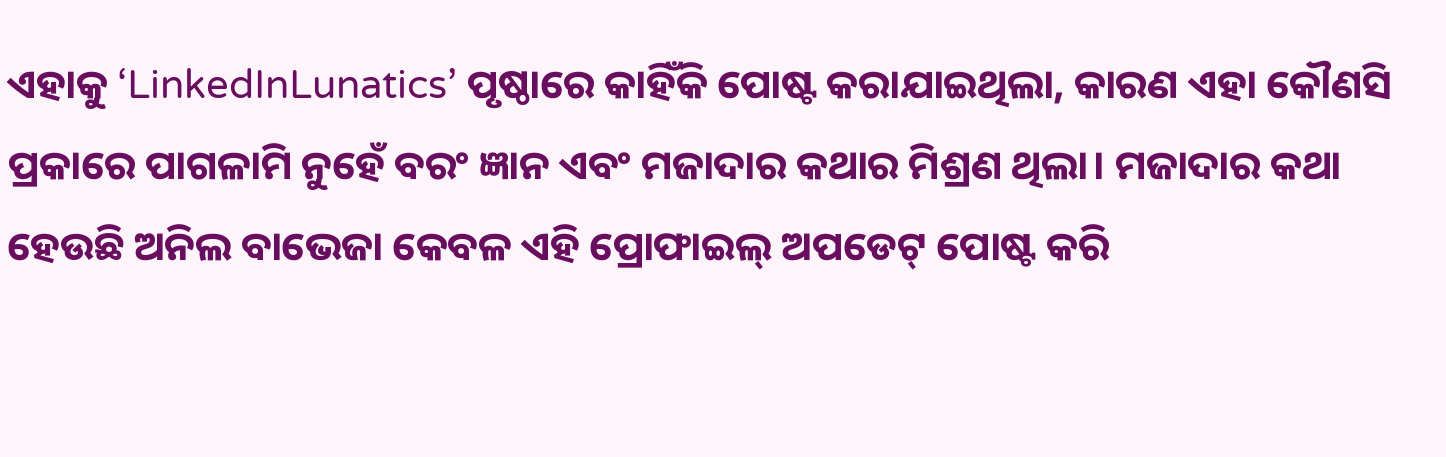ଏହାକୁ ‘LinkedInLunatics’ ପୃଷ୍ଠାରେ କାହିଁକି ପୋଷ୍ଟ କରାଯାଇଥିଲା, କାରଣ ଏହା କୌଣସି ପ୍ରକାରେ ପାଗଳାମି ନୁହେଁ ବରଂ ଜ୍ଞାନ ଏବଂ ମଜାଦାର କଥାର ମିଶ୍ରଣ ଥିଲା। ମଜାଦାର କଥା ହେଉଛି ଅନିଲ ବାଭେଜା କେବଳ ଏହି ପ୍ରୋଫାଇଲ୍ ଅପଡେଟ୍ ପୋଷ୍ଟ କରି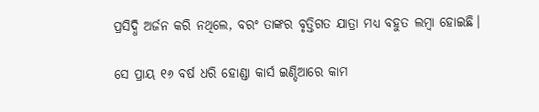ପ୍ରସିଦ୍ଧି ଅର୍ଜନ କରି ନଥିଲେ, ବରଂ ତାଙ୍କର ବୃତ୍ତିଗତ ଯାତ୍ରା ମଧ୍ୟ ବହୁତ ଲମ୍ବା ହୋଇଛି।

ସେ ପ୍ରାୟ ୧୬ ବର୍ଷ ଧରି ହୋଣ୍ଡା କାର୍ସ ଇଣ୍ଡିଆରେ କାମ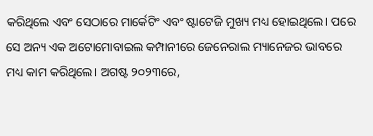କରିଥିଲେ ଏବଂ ସେଠାରେ ମାର୍କେଟିଂ ଏବଂ ଷ୍ଟାଟେଜି ମୁଖ୍ୟ ମଧ୍ୟ ହୋଇଥିଲେ। ପରେ ସେ ଅନ୍ୟ ଏକ ଅଟୋମୋବାଇଲ କମ୍ପାନୀରେ ଜେନେରାଲ ମ୍ୟାନେଜର ଭାବରେ ମଧ୍ୟ କାମ କରିଥିଲେ। ଅଗଷ୍ଟ ୨୦୨୩ରେ,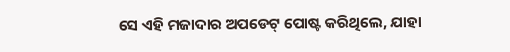ସେ ଏହି ମଜାଦାର ଅପଡେଟ୍ ପୋଷ୍ଟ କରିଥିଲେ, ଯାହା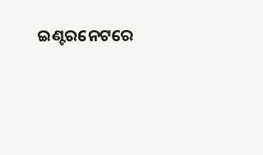ଇଣ୍ଟରନେଟରେ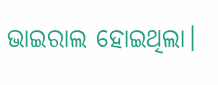ଭାଇରାଲ ହୋଇଥିଲା।